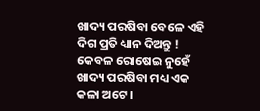ଖାଦ୍ୟ ପରଷିବା ବେଳେ ଏହି ଦିଗ ପ୍ରତି ଧ୍ୟାନ ଦିଅନ୍ତୁ !
କେବଳ ରୋଷେଇ ନୁହେଁ ଖାଦ୍ୟ ପରଷିବା ମଧ୍ୟ ଏକ କଳା ଅଟେ ।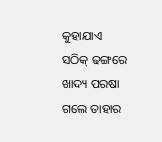କୁହାଯାଏ ସଠିକ୍ ଢଙ୍ଗରେ ଖାଦ୍ୟ ପରଷା ଗଲେ ତାହାର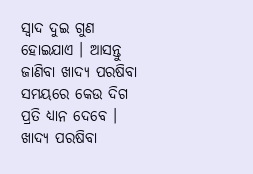ସ୍ବାଦ ଦୁଇ ଗୁଣ ହୋଇଯାଏ । ଆସନ୍ତୁ ଜାଣିବା ଖାଦ୍ୟ ପରଷିବା ସମୟରେ କେଉ ଦିଗ ପ୍ରତି ଧ୍ୟାନ ଦେବେ ।
ଖାଦ୍ୟ ପରଷିବା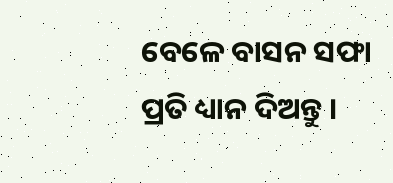ବେଳେ ବାସନ ସଫା ପ୍ରତି ଧ୍ୟାନ ଦିଅନ୍ତୁ ।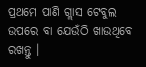ପ୍ରଥମେ ପାଣି ଗ୍ଲାସ ଟେବୁଲ ଉପରେ ବା ଯେଉଁଠି ଖାଉଥିବେ ରଖନ୍ତୁ ।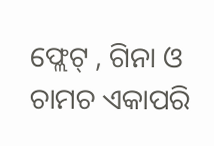ଫ୍ଲେଟ୍ , ଗିନା ଓ ଚାମଚ ଏକାପରି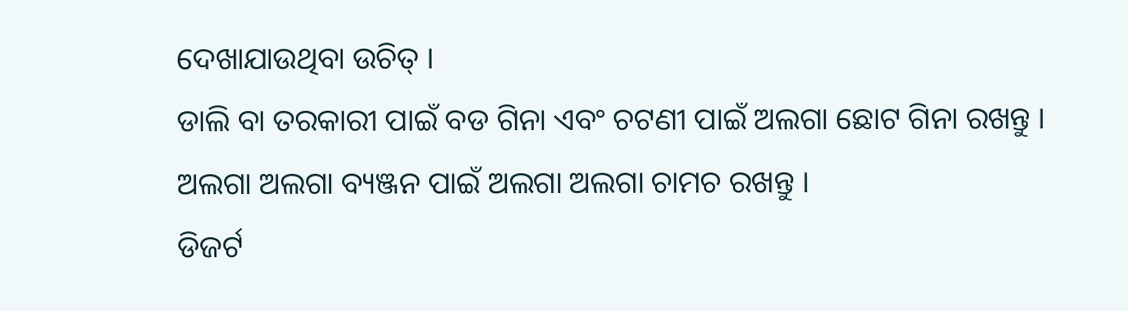ଦେଖାଯାଉଥିବା ଉଚିତ୍ ।
ଡାଲି ବା ତରକାରୀ ପାଇଁ ବଡ ଗିନା ଏବଂ ଚଟଣୀ ପାଇଁ ଅଲଗା ଛୋଟ ଗିନା ରଖନ୍ତୁ ।
ଅଲଗା ଅଲଗା ବ୍ୟଞ୍ଜନ ପାଇଁ ଅଲଗା ଅଲଗା ଚାମଚ ରଖନ୍ତୁ ।
ଡିଜର୍ଟ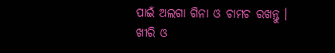ପାଇଁ ଅଲଗା ଗିନା ଓ ଚାମଚ ରଖନ୍ତୁ ।
ଖୀରି ଓ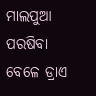ମାଲପୁଆ ପରଷିବା ବେଳେ ଡ୍ରାଏ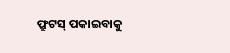ଫ୍ରୁଟସ୍ ପକାଇବାକୁ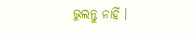ଭୁଲନ୍ତୁ ନାହିଁ ।